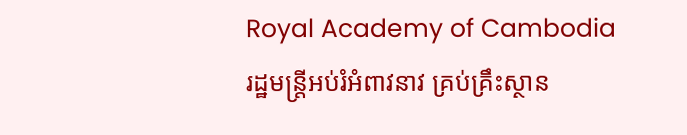Royal Academy of Cambodia
រដ្ឋមន្ត្រីអប់រំអំពាវនាវ គ្រប់គ្រឹះស្ថាន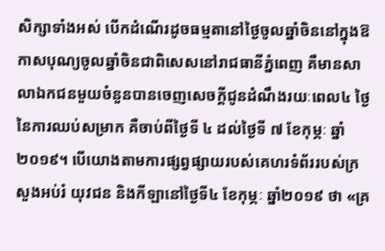សិក្សាទាំងអស់ បើកដំណើរដូចធម្មតានៅថ្ងៃចូលឆ្នាំចិននៅក្នុងឱកាសបុណ្យចូលឆ្នាំចិនជាពិសេសនៅរាជធានីភ្នំពេញ គឺមានសាលាឯកជនមួយចំនួនបានចេញសេចក្តីជូនដំណឹងរយៈពេល៤ ថ្ងៃ នៃការឈប់សម្រាក គឺចាប់ពីថ្ងៃទី ៤ ដល់ថ្ងៃទី ៧ ខែកុម្ភៈ ឆ្នាំ ២០១៩។ បើយោងតាមការផ្សព្វផ្សាយរបស់គេហរទំព័ររបស់ក្រសួងអប់រំ យុវជន និងកីឡានៅថ្ងៃទី៤ ខែកុម្ភៈ ឆ្នាំ២០១៩ ថា «គ្រ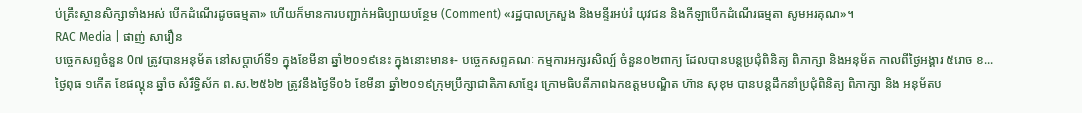ប់គ្រឹះស្ថានសិក្សាទាំងអស់ បើកដំណើរដូចធម្មតា» ហើយក៏មានការបញ្ជាក់អធិប្បាយបន្ថែម (Comment) «រដ្ឋបាលក្រសួង និងមន្ទីរអប់រំ យុវជន និងកីឡាបើកដំណើរធម្មតា សូមអរគុណ»។
RAC Media | ផាញ់ សារឿន
បច្ចេកសព្ទចំនួន 0៧ ត្រូវបានអនុម័ត នៅសប្តាហ៍ទី១ ក្នុងខែមីនា ឆ្នាំ២០១៩នេះ ក្នុងនោះមាន៖- បច្ចេកសព្ទគណៈ កម្មការអក្សរសិល្ប៍ ចំនួន០២ពាក្យ ដែលបានបន្តប្រជុំពិនិត្យ ពិភាក្សា និងអនុម័ត កាលពីថ្ងៃអង្គារ ៥រោច ខ...
ថ្ងៃពុធ ១កេីត ខែផល្គុន ឆ្នាំច សំរឹទ្ធិស័ក ព.ស.២៥៦២ ត្រូវនឹងថ្ងៃទី០៦ ខែមីនា ឆ្នាំ២០១៩ក្រុមប្រឹក្សាជាតិភាសាខ្មែរ ក្រោមធិបតីភាពឯកឧត្តមបណ្ឌិត ហ៊ាន សុខុម បានបន្តដឹកនាំប្រជុំពិនិត្យ ពិភាក្សា និង អនុម័តប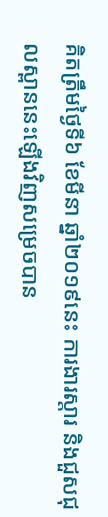គិតត្រឹមថ្ងៃទី៦ ខែមីនា ឆ្នាំ២០១៩នេះ ការងារស្តារ និងជួសជុលស្ពាននេះឡើងវិញសម្រេចបាន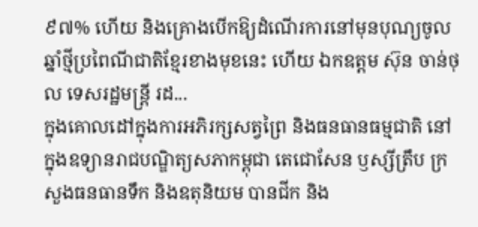៩៧% ហើយ និងគ្រោងបើកឱ្យដំណើរការនៅមុនបុណ្យចូលឆ្នាំថ្មីប្រពៃណីជាតិខ្មែរខាងមុខនេះ ហើយ ឯកឧត្តម ស៊ុន ចាន់ថុល ទេសរដ្ឋមន្រ្តី រដ...
ក្នុងគោលដៅក្នុងការអភិរក្សសត្វព្រៃ និងធនធានធម្មជាតិ នៅក្នុងឧទ្យានរាជបណ្ឌិត្យសភាកម្ពុជា តេជោសែន ឫស្សីត្រឹប ក្រសួងធនធានទឹក និងឧតុនិយម បានជីក និង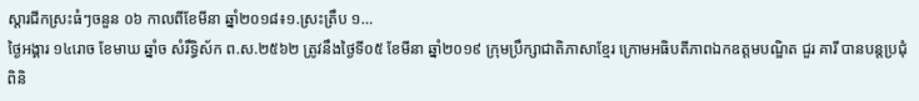ស្តារជីកស្រះធំៗចនួន ០៦ កាលពីខែមីនា ឆ្នាំ២០១៨៖១.ស្រះត្រឹប ១...
ថ្ងៃអង្គារ ១៤រោច ខែមាឃ ឆ្នាំច សំរឹទ្ធិស័ក ព.ស.២៥៦២ ត្រូវនឹងថ្ងៃទី០៥ ខែមីនា ឆ្នាំ២០១៩ ក្រុមប្រឹក្សាជាតិភាសាខ្មែរ ក្រោមអធិបតីភាពឯកឧត្តមបណ្ឌិត ជួរ គារី បានបន្តប្រជុំពិនិ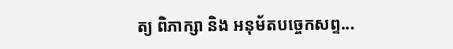ត្យ ពិភាក្សា និង អនុម័តបច្ចេកសព្ទ...